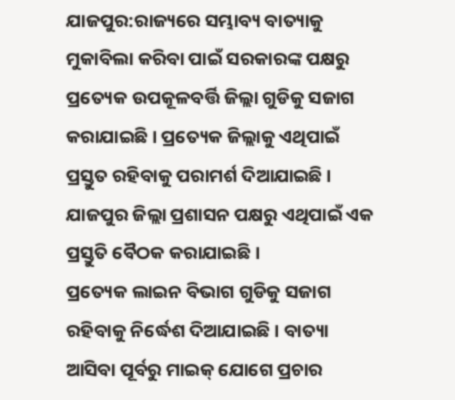ଯାଜପୁର:ରାଜ୍ୟରେ ସମ୍ଭାବ୍ୟ ବାତ୍ୟାକୁ ମୁକାବିଲା କରିବା ପାଇଁ ସରକାରଙ୍କ ପକ୍ଷରୁ ପ୍ରତ୍ୟେକ ଉପକୂଳବର୍ତ୍ତି ଜିଲ୍ଲା ଗୁଡିକୁ ସଜାଗ କରାଯାଇଛି । ପ୍ରତ୍ୟେକ ଜିଲ୍ଲାକୁ ଏଥିପାଇଁ ପ୍ରସ୍ତୁତ ରହିବାକୁ ପରାମର୍ଶ ଦିଆଯାଇଛି । ଯାଜପୁର ଜିଲ୍ଲା ପ୍ରଶାସନ ପକ୍ଷରୁ ଏଥିପାଇଁ ଏକ ପ୍ରସ୍ତୁତି ବୈଠକ କରାଯାଇଛି ।
ପ୍ରତ୍ୟେକ ଲାଇନ ବିଭାଗ ଗୁଡିକୁ ସଜାଗ ରହିବାକୁ ନିର୍ଦ୍ଧେଶ ଦିଆଯାଇଛି । ବାତ୍ୟା ଆସିବା ପୂର୍ବରୁ ମାଇକ୍ ଯୋଗେ ପ୍ରଚାର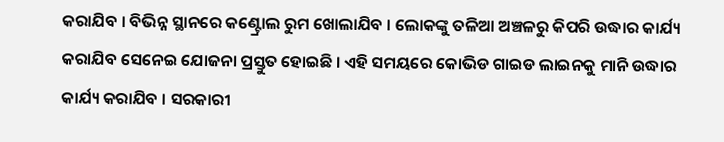କରାଯିବ । ବିଭିନ୍ନ ସ୍ଥାନରେ କଣ୍ଟ୍ରୋଲ ରୁମ ଖୋଲାଯିବ । ଲୋକଙ୍କୁ ତଳିଆ ଅଞ୍ଚଳରୁ କିପରି ଉଦ୍ଧାର କାର୍ଯ୍ୟ କରାଯିବ ସେନେଇ ଯୋଜନା ପ୍ରସ୍ତୁତ ହୋଇଛି । ଏହି ସମୟରେ କୋଭିଡ ଗାଇଡ ଲାଇନକୁ ମାନି ଉଦ୍ଧାର କାର୍ଯ୍ୟ କରାଯିବ । ସରକାରୀ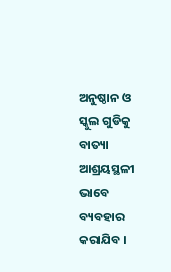ଅନୁଷ୍ଠାନ ଓ ସ୍କୁଲ ଗୁଡିକୁ ବାତ୍ୟା ଆଶ୍ରୟସ୍ଥଳୀ ଭାବେ ବ୍ୟବହାର କରାଯିବ ।